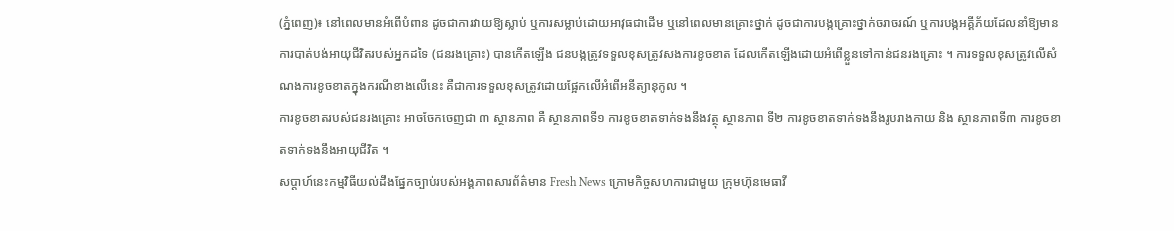(ភ្នំពេញ)៖ នៅពេលមានអំពើបំពាន ដូចជាការវាយឱ្យស្លាប់ ឬការសម្លាប់ដោយអាវុធជាដើម ឬនៅពេលមានគ្រោះថ្នាក់ ដូចជាការបង្កគ្រោះថ្នាក់ចរាចរណ៍ ឬការបង្កអគ្គីភ័យដែលនាំឱ្យមានការបាត់បង់អាយុជីវិតរបស់អ្នកដទៃ (ជនរងគ្រោះ) បានកើតឡើង ជនបង្កត្រូវទទួលខុសត្រូវសងការខូចខាត ដែលកើតឡើងដោយអំពើខ្លួនទៅកាន់ជនរងគ្រោះ ។ ការទទួលខុសត្រូវលើសំណងការខូចខាតក្នុងករណីខាងលើនេះ គឺជាការទទួលខុសត្រូវដោយផ្អែកលើអំពើអនីត្យានុកូល ។
ការខូចខាតរបស់ជនរងគ្រោះ អាចចែកចេញជា ៣ ស្ថានភាព គឺ ស្ថានភាពទី១ ការខូចខាតទាក់ទងនឹងវត្ថុ ស្ថានភាព ទី២ ការខូចខាតទាក់ទងនឹងរូបរាងកាយ និង ស្ថានភាពទី៣ ការខូចខាតទាក់ទងនឹងអាយុជីវិត ។
សប្តាហ៍នេះកម្មវិធីយល់ដឹងផ្នែកច្បាប់របស់អង្គភាពសារព័ត៌មាន Fresh News ក្រោមកិច្ចសហការជាមួយ ក្រុមហ៊ុនមេធាវី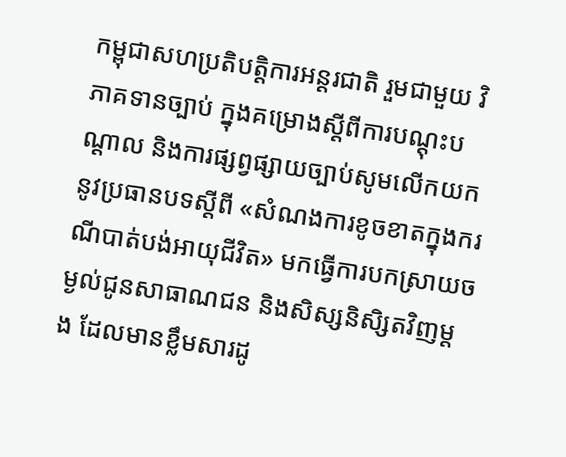កម្ពុជាសហប្រតិបត្តិការអន្តរជាតិ រួមជាមួយ វិភាគទានច្បាប់ ក្នុងគម្រោងស្ដីពីការបណ្ដុះបណ្ដាល និងការផ្សព្វផ្សាយច្បាប់សូមលើកយកនូវប្រធានបទស្តីពី «សំណងការខូចខាតក្នុងករណីបាត់បង់អាយុជីវិត» មកធ្វើការបកស្រាយចម្ងល់ជូនសាធាណជន និងសិស្សនិសិ្សតវិញម្តង ដែលមានខ្លឹមសារដូ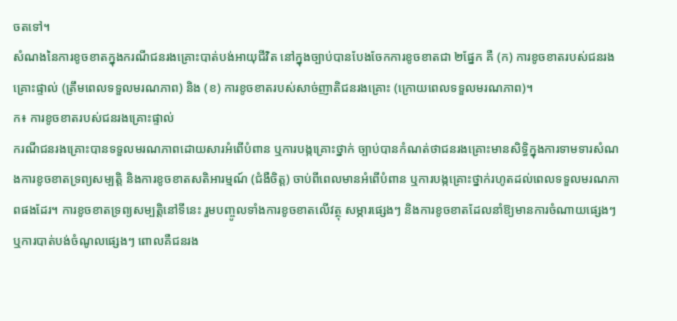ចតទៅ។
សំណងនៃការខូចខាតក្នុងករណីជនរងគ្រោះបាត់បង់អាយុជីវិត នៅក្នុងច្បាប់បានបែងចែកការខូចខាតជា ២ផ្នែក គឺ (ក) ការខូចខាតរបស់ជនរងគ្រោះផ្ទាល់ (ត្រឹមពេលទទួលមរណភាព) និង (ខ) ការខូចខាតរបស់សាច់ញាតិជនរងគ្រោះ (ក្រោយពេលទទួលមរណភាព)។
ក៖ ការខូចខាតរបស់ជនរងគ្រោះផ្ទាល់
ករណីជនរងគ្រោះបានទទួលមរណភាពដោយសារអំពើបំពាន ឬការបង្កគ្រោះថ្នាក់ ច្បាប់បានកំណត់ថាជនរងគ្រោះមានសិទ្ធិក្នុងការទាមទារសំណងការខូចខាតទ្រព្យសម្បត្តិ និងការខូចខាតសតិអារម្មណ៍ (ជំងឺចិត្ត) ចាប់ពីពេលមានអំពើបំពាន ឬការបង្កគ្រោះថ្នាក់រហូតដល់ពេលទទួលមរណភាពផងដែរ។ ការខូចខាតទ្រព្យសម្បត្តិនៅទីនេះ រួមបញ្ចូលទាំងការខូចខាតលើវត្ថុ សម្ភារផ្សេងៗ និងការខូចខាតដែលនាំឱ្យមានការចំណាយផ្សេងៗ ឬការបាត់បង់ចំណូលផ្សេងៗ ពោលគឺជនរង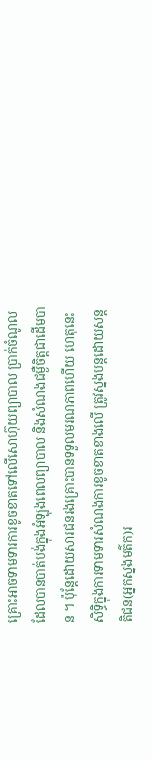គ្រោះអាចទាមទារការខូចខាតទៅលើសោហ៊ុយព្យាបាល ប្រាក់ចំណូលដែលបានបាត់បង់ក្នុងអំឡុងពេលព្យាបាល និងសំណងជម្ងឺចិត្តជាដើមបាន ។ ប៉ុន្តែដោយសារជនរងគ្រោះបានទទួលមរណភាពហើយ ហេតុនេះសិទ្ធិក្នុងការទាមទារសំណងការខូចខាតខាងលើ ត្រូវស្នងបន្តដោយសន្តតិជន(អ្នកស្នងមត៌ក)រ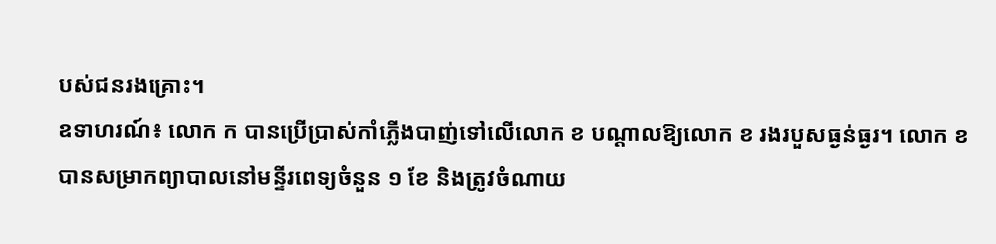បស់ជនរងគ្រោះ។
ឧទាហរណ៍៖ លោក ក បានប្រើប្រាស់កាំភ្លើងបាញ់ទៅលើលោក ខ បណ្តាលឱ្យលោក ខ រងរបួសធ្ងន់ធ្ងរ។ លោក ខ បានសម្រាកព្យាបាលនៅមន្ទីរពេទ្យចំនួន ១ ខែ និងត្រូវចំណាយ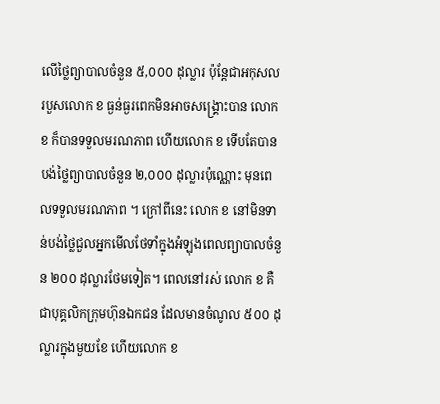លើថ្លៃព្យាបាលចំនួន ៥,០០០ ដុល្លារ ប៉ុន្តែជាអកុសលរបួសលោក ខ ធ្ងន់ធ្ងរពេកមិនអាចសង្រ្គោះបាន លោក ខ ក៏បានទទួលមរណភាព ហើយលោក ខ ទើបតែបានបង់ថ្លៃព្យាបាលចំនួន ២,០០០ ដុល្លារប៉ុណ្ណោះ មុនពេលទទួលមរណភាព ។ ក្រៅពីនេះ លោក ខ នៅមិនទាន់បង់ថ្លៃជួលអ្នកមើលថែទាំក្នុងអំឡុងពេលព្យាបាលចំនួន ២០០ ដុល្លារថែមទៀត។ ពេលនៅរស់ លោក ខ គឺជាបុគ្គលិកក្រុមហ៊ុនឯកជន ដែលមានចំណូល ៥០០ ដុល្លារក្នុងមួយខែ ហើយលោក ខ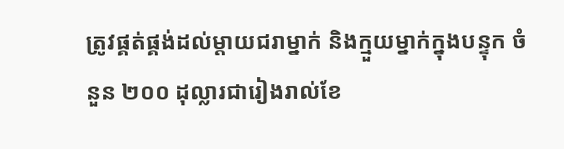ត្រូវផ្គត់ផ្គង់ដល់ម្តាយជរាម្នាក់ និងក្មួយម្នាក់ក្នុងបន្ទុក ចំនួន ២០០ ដុល្លារជារៀងរាល់ខែ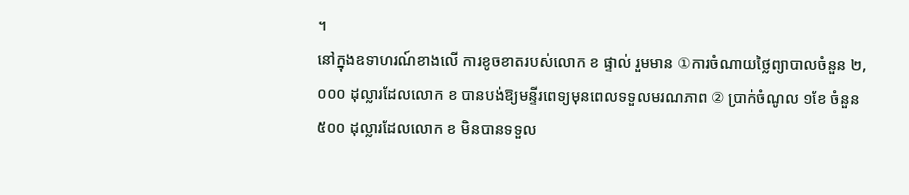។
នៅក្នុងឧទាហរណ៍ខាងលើ ការខូចខាតរបស់លោក ខ ផ្ទាល់ រួមមាន ①ការចំណាយថ្លៃព្យាបាលចំនួន ២,០០០ ដុល្លារដែលលោក ខ បានបង់ឱ្យមន្ទីរពេទ្យមុនពេលទទួលមរណភាព ② ប្រាក់ចំណូល ១ខែ ចំនួន ៥០០ ដុល្លារដែលលោក ខ មិនបានទទួល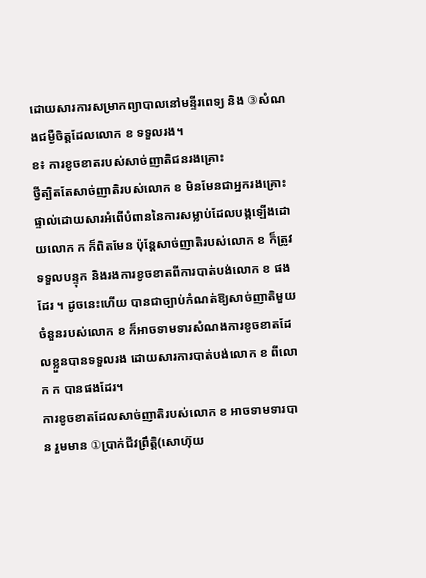ដោយសារការសម្រាកព្យាបាលនៅមន្ទីរពេទ្យ និង ③សំណងជម្ងឺចិត្តដែលលោក ខ ទទួលរង។
ខ៖ ការខូចខាតរបស់សាច់ញាតិជនរងគ្រោះ
ថ្វីត្បិតតែសាច់ញាតិរបស់លោក ខ មិនមែនជាអ្នករងគ្រោះផ្ទាល់ដោយសារអំពើបំពាននៃការសម្លាប់ដែលបង្កឡើងដោយលោក ក ក៏ពិតមែន ប៉ុន្តែសាច់ញាតិរបស់លោក ខ ក៏ត្រូវទទួលបន្ទុក និងរងការខូចខាតពីការបាត់បង់លោក ខ ផងដែរ ។ ដូចនេះហើយ បានជាច្បាប់កំណត់ឱ្យសាច់ញាតិមួយចំនួនរបស់លោក ខ ក៏អាចទាមទារសំណងការខូចខាតដែលខ្លួនបានទទួលរង ដោយសារការបាត់បង់លោក ខ ពីលោក ក បានផងដែរ។
ការខូចខាតដែលសាច់ញាតិរបស់លោក ខ អាចទាមទារបាន រួមមាន ①ប្រាក់ជីវព្រឹត្តិ(សោហ៊ុយ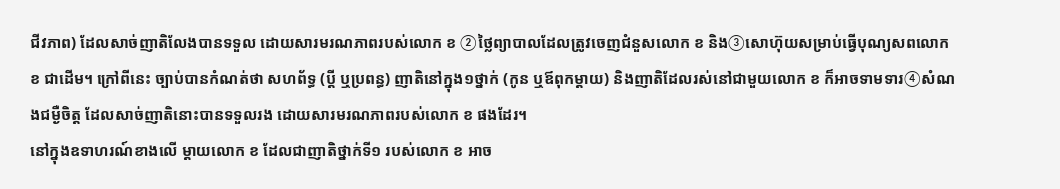ជីវភាព) ដែលសាច់ញាតិលែងបានទទួល ដោយសារមរណភាពរបស់លោក ខ ②ថ្លៃព្យាបាលដែលត្រូវចេញជំនួសលោក ខ និង③សោហ៊ុយសម្រាប់ធ្វើបុណ្យសពលោក ខ ជាដើម។ ក្រៅពីនេះ ច្បាប់បានកំណត់ថា សហព័ទ្ធ (ប្តី ឬប្រពន្ធ) ញាតិនៅក្នុង១ថ្នាក់ (កូន ឬឪពុកម្តាយ) និងញាតិដែលរស់នៅជាមួយលោក ខ ក៏អាចទាមទារ④សំណងជម្ងឺចិត្ត ដែលសាច់ញាតិនោះបានទទួលរង ដោយសារមរណភាពរបស់លោក ខ ផងដែរ។
នៅក្នុងឧទាហរណ៍ខាងលើ ម្តាយលោក ខ ដែលជាញាតិថ្នាក់ទី១ របស់លោក ខ អាច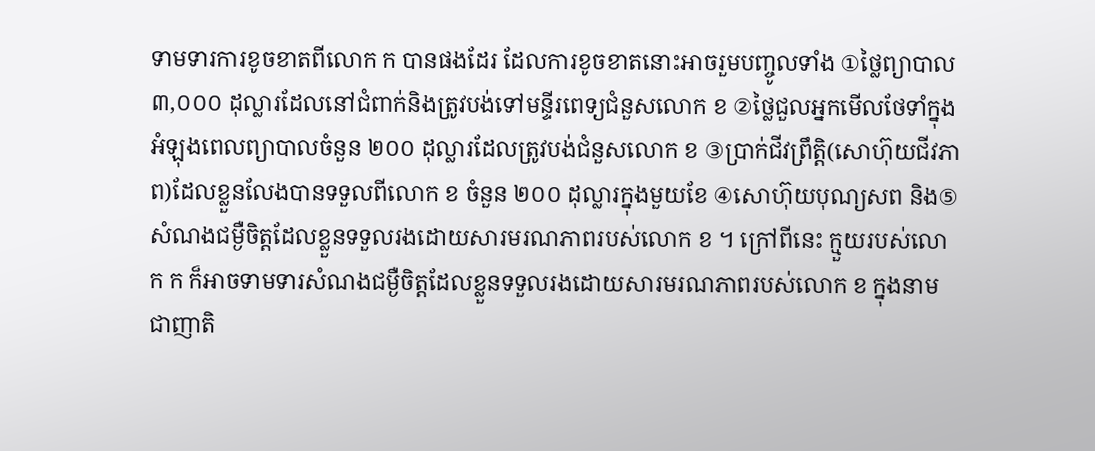ទាមទារការខូចខាតពីលោក ក បានផងដែរ ដែលការខូចខាតនោះអាចរួមបញ្ចូលទាំង ①ថ្លៃព្យាបាល ៣,០០០ ដុល្លារដែលនៅជំពាក់និងត្រូវបង់ទៅមន្ទីរពេទ្យជំនួសលោក ខ ②ថ្លៃជួលអ្នកមើលថែទាំក្នុងអំឡុងពេលព្យាបាលចំនួន ២០០ ដុល្លារដែលត្រូវបង់ជំនួសលោក ខ ③ប្រាក់ជីវព្រឹត្តិ(សោហ៊ុយជីវភាព)ដែលខ្លួនលែងបានទទួលពីលោក ខ ចំនួន ២០០ ដុល្លារក្នុងមួយខែ ④សោហ៊ុយបុណ្យសព និង⑤សំណងជម្ងឺចិត្តដែលខ្លួនទទួលរងដោយសារមរណភាពរបស់លោក ខ ។ ក្រៅពីនេះ ក្មួយរបស់លោក ក ក៏អាចទាមទារសំណងជម្ងឺចិត្តដែលខ្លួនទទួលរងដោយសារមរណភាពរបស់លោក ខ ក្នុងនាមជាញាតិ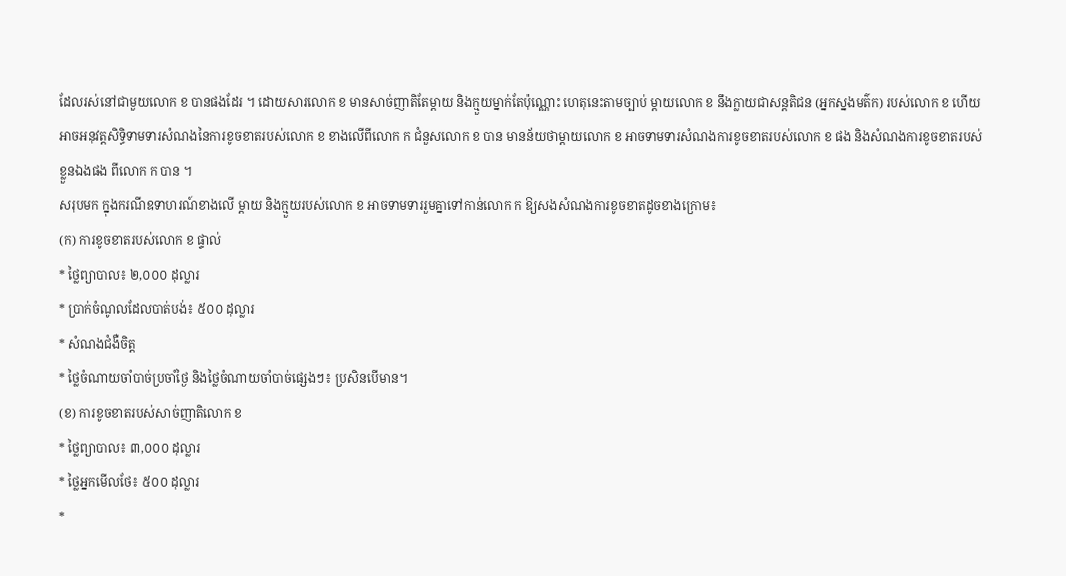ដែលរស់នៅជាមួយលោក ខ បានផងដែរ ។ ដោយសារលោក ខ មានសាច់ញាតិតែម្តាយ និងក្មួយម្នាក់តែប៉ុណ្ណោះ ហេតុនេះតាមច្បាប់ ម្តាយលោក ខ នឹងក្លាយជាសន្តតិជន (អ្នកស្នងមត៌ក) របស់លោក ខ ហើយអាចអនុវត្តសិទ្ធិទាមទារសំណងនៃការខូចខាតរបស់លោក ខ ខាងលើពីលោក ក ជំនួសលោក ខ បាន មានន័យថាម្តាយលោក ខ អាចទាមទារសំណងការខូចខាតរបស់លោក ខ ផង និងសំណងការខូចខាតរបស់ខ្លួនឯងផង ពីលោក ក បាន ។
សរុបមក ក្នុងករណីឧទាហរណ៍ខាងលើ ម្តាយ និងក្មួយរបស់លោក ខ អាចទាមទាររួមគ្នាទៅកាន់លោក ក ឱ្យសងសំណងការខូចខាតដូចខាងក្រោម៖
(ក) ការខូចខាតរបស់លោក ខ ផ្ទាល់
* ថ្លៃព្យាបាល៖ ២,០០០ ដុល្លារ
* ប្រាក់ចំណូលដែលបាត់បង់៖ ៥០០ ដុល្លារ
* សំណងជំងឺចិត្ត
* ថ្លៃចំណាយចាំបាច់ប្រចាំថ្ងៃ និងថ្លៃចំណាយចាំបាច់ផ្សេងៗ៖ ប្រសិនបើមាន។
(ខ) ការខូចខាតរបស់សាច់ញាតិលោក ខ
* ថ្លៃព្យាបាល៖ ៣,០០០ ដុល្លារ
* ថ្លៃអ្នកមើលថែ៖ ៥០០ ដុល្លារ
*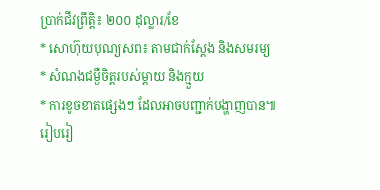ប្រាក់ជីវព្រឹត្តិ៖ ២០០ ដុល្លារ/ខែ
* សោហ៊ុយបុណ្យសព៖ តាមជាក់ស្តែង និងសមរម្យ
* សំណងជម្ងឺចិត្តរបស់ម្តាយ និងក្មួយ
* ការខូចខាតផ្សេងៗ ដែលអាចបញ្ជាក់បង្ហាញបាន៕
រៀបរៀ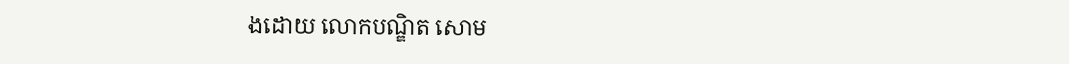ងដោយ លោកបណ្ឌិត សោម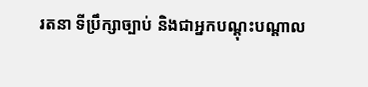រតនា ទីប្រឹក្សាច្បាប់ និងជាអ្នកបណ្តុះបណ្តាល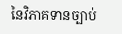នៃវិភាគទានច្បាប់